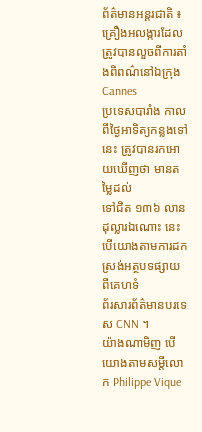ព័ត៌មានអន្តរជាតិ ៖ គ្រឿងអលង្ការដែលត្រូវបានលួចពីការតាំងពិពណ៌នៅឯក្រុង Cannes
ប្រទេសបារាំង កាលពីថ្ងៃអាទិត្យកន្លងទៅនេះ ត្រូវបានរកអោយឃើញថា មានតម្លៃដល់
ទៅជិត ១៣៦ លានដុល្លារឯណោះ នេះបើយោងតាមការដកស្រង់អត្ថបទផ្សាយ ពីគេហទំ
ព័រសារព័ត៌មានបរទេស CNN ។
យ៉ាងណាមិញ បើយោងតាមសម្តីលោក Philippe Vique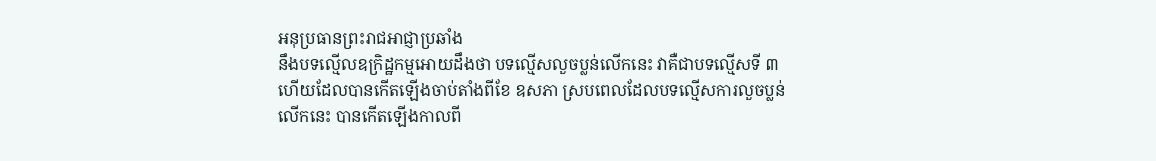អនុប្រធានព្រះរាជអាជ្ញាប្រឆាំង
នឹងបទល្មើលឧក្រិដ្ឋកម្មអោយដឹងថា បទល្មើសលួចប្លន់លើកនេះ វាគឺជាបទល្មើសទី ៣
ហើយដែលបានកើតឡើងចាប់តាំងពីខែ ឧសភា ស្របពេលដែលបទល្មើសការលួចប្លន់
លើកនេះ បានកើតឡើងកាលពី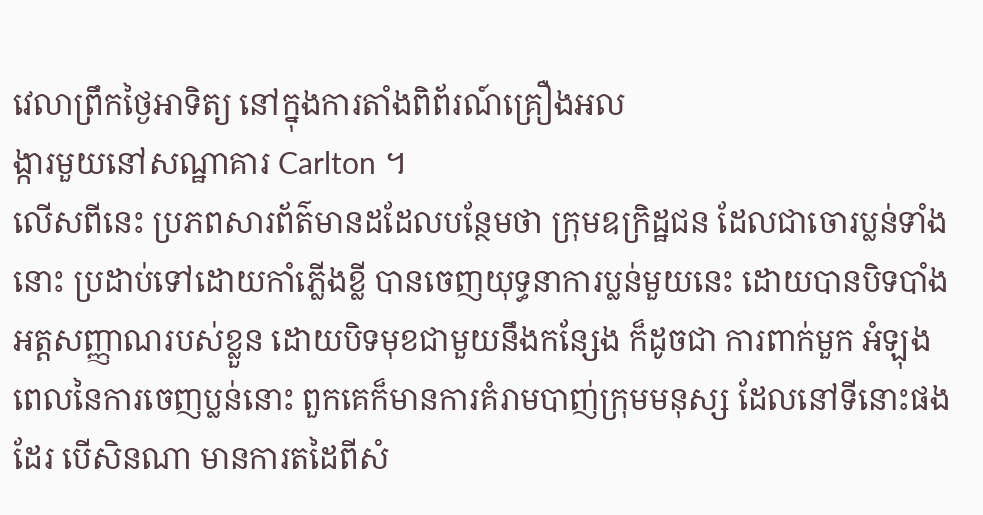វេលាព្រឹកថ្ងៃអាទិត្យ នៅក្នុងការតាំងពិព័រណ៍គ្រឿងអល
ង្ការមួយនៅសណ្ឋាគារ Carlton ។
លើសពីនេះ ប្រភពសារព័ត៌មានដដែលបន្ថែមថា ក្រុមឧក្រិដ្ឋជន ដែលជាចោរប្លន់ទាំង
នោះ ប្រដាប់ទៅដោយកាំភ្លើងខ្លី បានចេញយុទ្ធនាការប្លន់មួយនេះ ដោយបានបិទបាំង
អត្តសញ្ញាណរបស់ខ្លួន ដោយបិទមុខជាមួយនឹងកន្សែង ក៏ដូចជា ការពាក់មួក អំឡុង
ពេលនៃការចេញប្លន់នោះ ពួកគេក៏មានការគំរាមបាញ់ក្រុមមនុស្ស ដែលនៅទីនោះផង
ដែរ បើសិនណា មានការតដៃពីសំ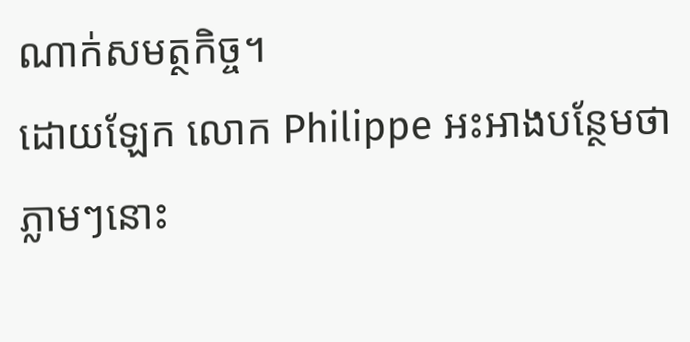ណាក់សមត្ថកិច្ច។
ដោយឡែក លោក Philippe អះអាងបន្ថែមថា ភ្លាមៗនោះ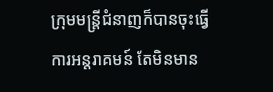ក្រុមមន្រ្តីជំនាញក៏បានចុះធ្វើ
ការអន្តរាគមន៍ តែមិនមាន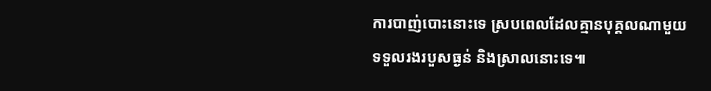ការបាញ់បោះនោះទេ ស្របពេលដែលគ្មានបុគ្គលណាមួយ
ទទួលរងរបួសធ្ងន់ និងស្រាលនោះទេ៕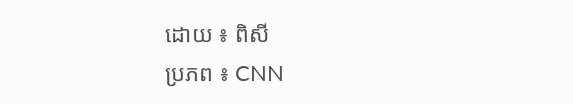ដោយ ៖ ពិសី
ប្រភព ៖ CNN